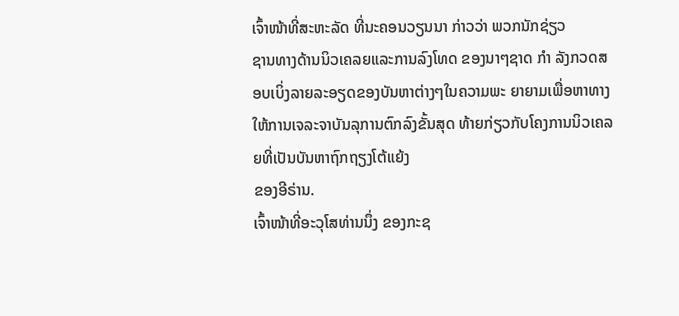ເຈົ້າໜ້າທີ່ສະຫະລັດ ທີ່ນະຄອນວຽນນາ ກ່າວວ່າ ພວກນັກຊ່ຽວ
ຊານທາງດ້ານນິວເຄລຍແລະການລົງໂທດ ຂອງນາໆຊາດ ກຳ ລັງກວດສອບເບິ່ງລາຍລະອຽດຂອງບັນຫາຕ່າງໆໃນຄວາມພະ ຍາຍາມເພື່ອຫາທາງໃຫ້ການເຈລະຈາບັນລຸການຕົກລົງຂັ້ນສຸດ ທ້າຍກ່ຽວກັບໂຄງການນິວເຄລຍທີ່ເປັນບັນຫາຖົກຖຽງໂຕ້ແຍ້ງ
ຂອງອີຣ່ານ.
ເຈົ້າໜ້າທີ່ອະວຸໂສທ່ານນຶ່ງ ຂອງກະຊ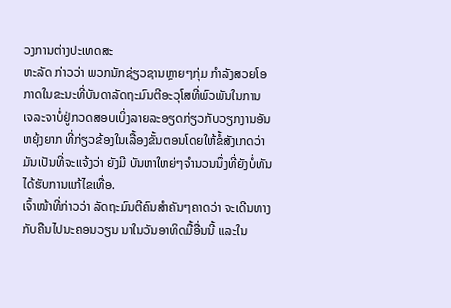ວງການຕ່າງປະເທດສະ
ຫະລັດ ກ່າວວ່າ ພວກນັກຊ່ຽວຊານຫຼາຍໆກຸ່ມ ກຳລັງສວຍໂອ
ກາດໃນຂະນະທີ່ບັນດາລັດຖະມົນຕີອະວຸໂສທີ່ພົວພັນໃນການ
ເຈລະຈາບໍ່ຢູ່ກວດສອບເບິ່ງລາຍລະອຽດກ່ຽວກັບວຽກງານອັນ
ຫຍຸ້ງຍາກ ທີ່ກ່ຽວຂ້ອງໃນເລື້ອງຂັ້ນຕອນໂດຍໃຫ້ຂໍ້ສັງເກດວ່າ ມັນເປັນທີ່ຈະແຈ້ງວ່າ ຍັງມີ ບັນຫາໃຫຍ່ໆຈຳນວນນຶ່ງທີ່ຍັງບໍ່ທັນໄດ້ຮັບການແກ້ໄຂເທື່ອ.
ເຈົ້າໜ້າທີ່ກ່າວວ່າ ລັດຖະມົນຕີຄົນສຳຄັນໆຄາດວ່າ ຈະເດີນທາງກັບຄືນໄປນະຄອນວຽນ ນາໃນວັນອາທິດມື້ອື່ນນີ້ ແລະໃນ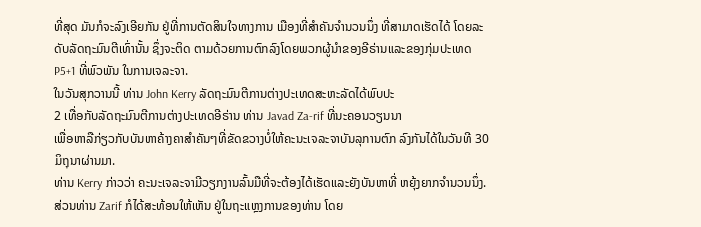ທີ່ສຸດ ມັນກໍຈະລົງເອີຍກັນ ຢູ່ທີ່ການຕັດສິນໃຈທາງການ ເມືອງທີ່ສຳຄັນຈຳນວນນຶ່ງ ທີ່ສາມາດເຮັດໄດ້ ໂດຍລະດັບລັດຖະມົນຕີເທົ່ານັ້ນ ຊຶ່ງຈະຕິດ ຕາມດ້ວຍການຕົກລົງໂດຍພວກຜູ້ນຳຂອງອີຣ່ານແລະຂອງກຸ່ມປະເທດ P5+1 ທີ່ພົວພັນ ໃນການເຈລະຈາ.
ໃນວັນສຸກວານນີ້ ທ່ານ John Kerry ລັດຖະມົນຕີການຕ່າງປະເທດສະຫະລັດໄດ້ພົບປະ
2 ເທື່ອກັບລັດຖະມົນຕີການຕ່າງປະເທດອີຣ່ານ ທ່ານ Javad Za-rif ທີ່ນະຄອນວຽນນາ
ເພື່ອຫາລືກ່ຽວກັບບັນຫາຄ້າງຄາສຳຄັນໆທີ່ຂັດຂວາງບໍ່ໃຫ້ຄະນະເຈລະຈາບັນລຸການຕົກ ລົງກັນໄດ້ໃນວັນທີ 30 ມິຖຸນາຜ່ານມາ.
ທ່ານ Kerry ກ່າວວ່າ ຄະນະເຈລະຈາມີວຽກງານລົ້ນມືທີ່ຈະຕ້ອງໄດ້ເຮັດແລະຍັງບັນຫາທີ່ ຫຍຸ້ງຍາກຈຳນວນນຶ່ງ.
ສ່ວນທ່ານ Zarif ກໍໄດ້ສະທ້ອນໃຫ້ເຫັນ ຢູ່ໃນຖະແຫຼງການຂອງທ່ານ ໂດຍ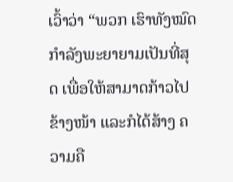ເວົ້າວ່າ “ພວກ ເຮົາທັງໝົດກຳລັງພະຍາຍາມເປັນທີ່ສຸດ ເພື່ອໃຫ້ສາມາດກ້າວໄປຂ້າງໜ້າ ແລະກໍໄດ້ສ້າງ ຄວາມຄື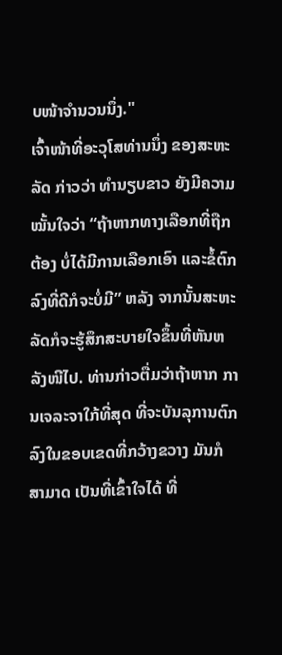ບໜ້າຈຳນວນນຶ່ງ."
ເຈົ້າໜ້າທີ່ອະວຸໂສທ່ານນຶ່ງ ຂອງສະຫະລັດ ກ່າວວ່າ ທຳນຽບຂາວ ຍັງມີຄວາມໝັ້ນໃຈວ່າ “ຖ້າຫາກທາງເລືອກທີ່ຖືກຕ້ອງ ບໍ່ໄດ້ມີການເລືອກເອົາ ແລະຂໍ້ຕົກລົງທີ່ດີກໍຈະບໍ່ມີ” ຫລັງ ຈາກນັ້ນສະຫະລັດກໍຈະຮູ້ສຶກສະບາຍໃຈຂຶ້ນທີ່ຫັນຫລັງໜີໄປ. ທ່ານກ່າວຕື່ມວ່າຖ້າຫາກ ການເຈລະຈາໃກ້ທີ່ສຸດ ທີ່ຈະບັນລຸການຕົກລົງໃນຂອບເຂດທີ່ກວ້າງຂວາງ ມັນກໍສາມາດ ເປັນທີ່ເຂົ້າໃຈໄດ້ ທີ່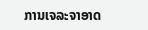ການເຈລະຈາອາດ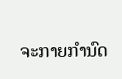ຈະກາຍກຳນົດ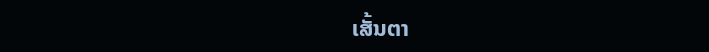ເສັ້ນຕາ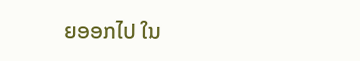ຍອອກໄປ ໃນ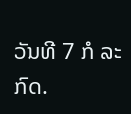ວັນທີ 7 ກໍ ລະກົດ.